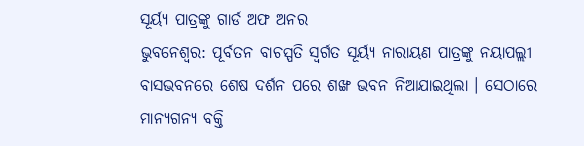ସୂର୍ୟ୍ୟ ପାତ୍ରଙ୍କୁ ଗାର୍ଡ ଅଫ ଅନର
ଭୁବନେଶ୍ବର: ପୂର୍ବତନ ବାଚସ୍ପତି ସ୍ବର୍ଗତ ସୂର୍ୟ୍ୟ ନାରାୟଣ ପାତ୍ରଙ୍କୁ ନୟାପଲ୍ଲୀ ବାସଭବନରେ ଶେଷ ଦର୍ଶନ ପରେ ଶଙ୍ଖ ଭବନ ନିଆଯାଇଥିଲା । ସେଠାରେ ମାନ୍ୟଗନ୍ୟ ବକ୍ତି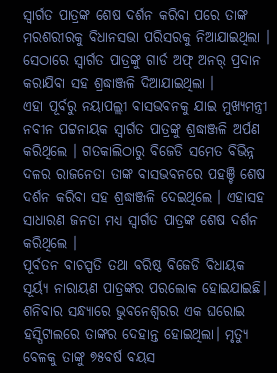ସ୍ବାର୍ଗତ ପାତ୍ରଙ୍କ ଶେଷ ଦର୍ଶନ କରିବା ପରେ ତାଙ୍କ ମରଶରୀରକୁ ବିଧାନସଭା ପରିସରକୁ ନିଆଯାଇଥିଲା । ସେଠାରେ ସ୍ବାର୍ଗତ ପାତ୍ରଙ୍କୁ ଗାର୍ଡ ଅଫ୍ ଅନର୍ ପ୍ରଦାନ କରାଯିବା ସହ ଶ୍ରଦ୍ଧାଞ୍ଜଳି ଦିଆଯାଇଥିଲା ।
ଏହା ପୂର୍ବରୁ ନୟାପଲ୍ଲୀ ବାସଭବନକୁ ଯାଇ ମୁଖ୍ୟମନ୍ତ୍ରୀ ନବୀନ ପଟ୍ଟନାୟକ ସ୍ବାର୍ଗତ ପାତ୍ରଙ୍କୁ ଶ୍ରଦ୍ଧାଞ୍ଜଳି ଅର୍ପଣ କରିଥିଲେ । ଗତକାଲିଠାରୁ ବିଜେଡି ସମେତ ବିଭିନ୍ନ ଦଳର ରାଜନେତା ତାଙ୍କ ବାସଭବନରେ ପହଞ୍ଚି ଶେଷ ଦର୍ଶନ କରିବା ସହ ଶ୍ରଦ୍ଧାଞ୍ଜଳି ଦେଇଥିଲେ । ଏହାସହ ସାଧାରଣ ଜନତା ମଧ୍ୟ ସ୍ବାର୍ଗତ ପାତ୍ରଙ୍କ ଶେଷ ଦର୍ଶନ କରିଥିଲେ ।
ପୂର୍ବତନ ବାଚସ୍ପତି ତଥା ବରିଷ୍ଠ ବିଜେଡି ବିଧାୟକ ସୂର୍ୟ୍ୟ ନାରାୟଣ ପାତ୍ରଙ୍କର ପରଲୋକ ହୋଇଯାଇଛି। ଶନିବାର ସନ୍ଧ୍ୟାରେ ଭୁବନେଶ୍ୱରର ଏକ ଘରୋଇ ହସ୍ପିଟାଲରେ ତାଙ୍କର ଦେହାନ୍ତ ହୋଇଥିଲା। ମୃତ୍ୟୁ ବେଳକୁ ତାଙ୍କୁ ୭୫ବର୍ଷ ବୟସ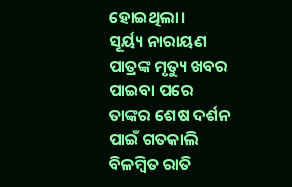ହୋଇଥିଲା।
ସୂର୍ୟ୍ୟ ନାରାୟଣ ପାତ୍ରଙ୍କ ମୃତ୍ୟୁ ଖବର ପାଇବା ପରେ ତାଙ୍କର ଶେଷ ଦର୍ଶନ ପାଇଁ ଗତକାଲି ବିଳମ୍ବିତ ରାତି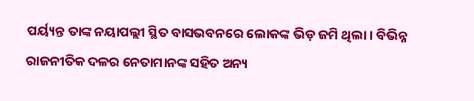ପର୍ୟ୍ୟନ୍ତ ତାଙ୍କ ନୟାପଲ୍ଲୀ ସ୍ଥିତ ବାସଭବନରେ ଲୋକଙ୍କ ଭିଡ଼ ଜମି ଥିଲା। ବିଭିନ୍ନ ରାଜନୀତିକ ଦଳର ନେତାମାନଙ୍କ ସହିତ ଅନ୍ୟ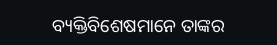ବ୍ୟକ୍ତିବିଶେଷମାନେ ତାଙ୍କର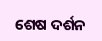ଶେଷ ଦର୍ଶନ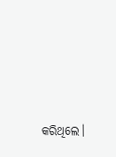କରିଥିଲେ।